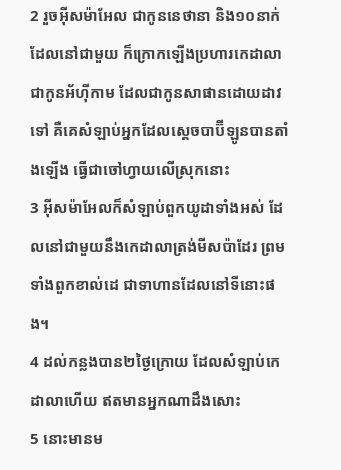2 រួចអ៊ីសម៉ាអែល ជាកូននេថានា និង១០នាក់ដែលនៅជាមួយ ក៏ក្រោកឡើងប្រហារកេដាលា ជាកូនអ័ហ៊ីកាម ដែលជាកូនសាផានដោយដាវទៅ គឺគេសំឡាប់អ្នកដែលស្តេចបាប៊ីឡូនបានតាំងឡើង ធ្វើជាចៅហ្វាយលើស្រុកនោះ
3 អ៊ីសម៉ាអែលក៏សំឡាប់ពួកយូដាទាំងអស់ ដែលនៅជាមួយនឹងកេដាលាត្រង់មីសប៉ាដែរ ព្រមទាំងពួកខាល់ដេ ជាទាហានដែលនៅទីនោះផង។
4 ដល់កន្លងបាន២ថ្ងៃក្រោយ ដែលសំឡាប់កេដាលាហើយ ឥតមានអ្នកណាដឹងសោះ
5 នោះមានម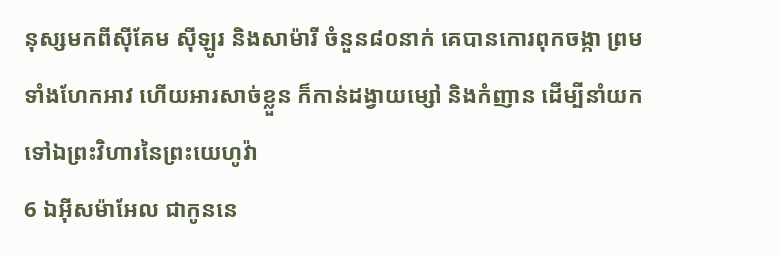នុស្សមកពីស៊ីគែម ស៊ីឡូរ និងសាម៉ារី ចំនួន៨០នាក់ គេបានកោរពុកចង្កា ព្រមទាំងហែកអាវ ហើយអារសាច់ខ្លួន ក៏កាន់ដង្វាយម្សៅ និងកំញាន ដើម្បីនាំយកទៅឯព្រះវិហារនៃព្រះយេហូវ៉ា
6 ឯអ៊ីសម៉ាអែល ជាកូននេ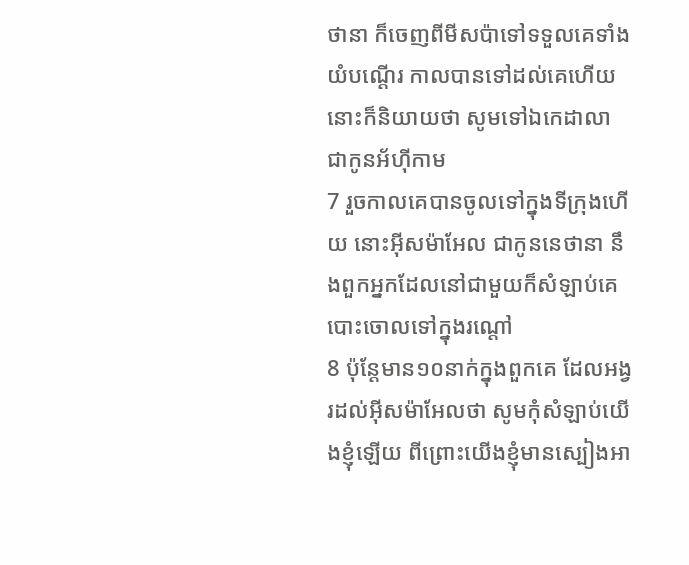ថានា ក៏ចេញពីមីសប៉ាទៅទទួលគេទាំងយំបណ្តើរ កាលបានទៅដល់គេហើយ នោះក៏និយាយថា សូមទៅឯកេដាលា ជាកូនអ័ហ៊ីកាម
7 រួចកាលគេបានចូលទៅក្នុងទីក្រុងហើយ នោះអ៊ីសម៉ាអែល ជាកូននេថានា នឹងពួកអ្នកដែលនៅជាមួយក៏សំឡាប់គេបោះចោលទៅក្នុងរណ្តៅ
8 ប៉ុន្តែមាន១០នាក់ក្នុងពួកគេ ដែលអង្វរដល់អ៊ីសម៉ាអែលថា សូមកុំសំឡាប់យើងខ្ញុំឡើយ ពីព្រោះយើងខ្ញុំមានស្បៀងអា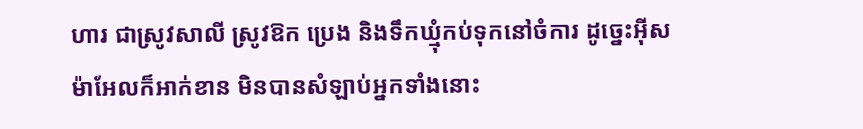ហារ ជាស្រូវសាលី ស្រូវឱក ប្រេង និងទឹកឃ្មុំកប់ទុកនៅចំការ ដូច្នេះអ៊ីសម៉ាអែលក៏អាក់ខាន មិនបានសំឡាប់អ្នកទាំងនោះ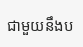ជាមួយនឹងប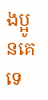ងប្អូនគេទេ